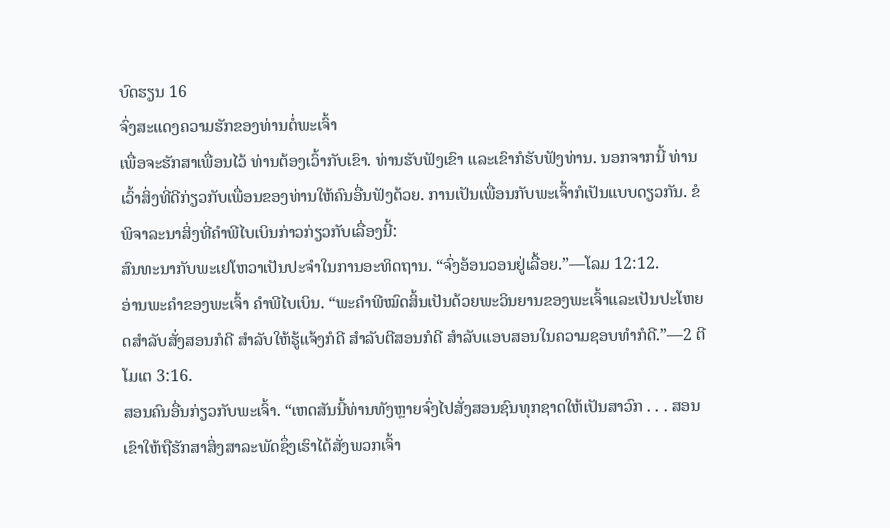ບົດຮຽນ 16
ຈົ່ງສະແດງຄວາມຮັກຂອງທ່ານຕໍ່ພະເຈົ້າ
ເພື່ອຈະຮັກສາເພື່ອນໄວ້ ທ່ານຕ້ອງເວົ້າກັບເຂົາ. ທ່ານຮັບຟັງເຂົາ ແລະເຂົາກໍຮັບຟັງທ່ານ. ນອກຈາກນີ້ ທ່ານເວົ້າສິ່ງທີ່ດີກ່ຽວກັບເພື່ອນຂອງທ່ານໃຫ້ຄົນອື່ນຟັງດ້ວຍ. ການເປັນເພື່ອນກັບພະເຈົ້າກໍເປັນແບບດຽວກັນ. ຂໍພິຈາລະນາສິ່ງທີ່ຄຳພີໄບເບິນກ່າວກ່ຽວກັບເລື່ອງນີ້:
ສົນທະນາກັບພະເຢໂຫວາເປັນປະຈຳໃນການອະທິດຖານ. “ຈົ່ງອ້ອນວອນຢູ່ເລື້ອຍ.”—ໂລມ 12:12.
ອ່ານພະຄຳຂອງພະເຈົ້າ ຄຳພີໄບເບິນ. “ພະຄຳພີໝົດສິ້ນເປັນດ້ວຍພະວິນຍານຂອງພະເຈົ້າແລະເປັນປະໂຫຍດສຳລັບສັ່ງສອນກໍດີ ສຳລັບໃຫ້ຮູ້ແຈ້ງກໍດີ ສຳລັບຕີສອນກໍດີ ສຳລັບແອບສອນໃນຄວາມຊອບທຳກໍດີ.”—2 ຕີໂມເຕ 3:16.
ສອນຄົນອື່ນກ່ຽວກັບພະເຈົ້າ. “ເຫດສັນນີ້ທ່ານທັງຫຼາຍຈົ່ງໄປສັ່ງສອນຊົນທຸກຊາດໃຫ້ເປັນສາວົກ . . . ສອນເຂົາໃຫ້ຖືຮັກສາສິ່ງສາລະພັດຊຶ່ງເຮົາໄດ້ສັ່ງພວກເຈົ້າ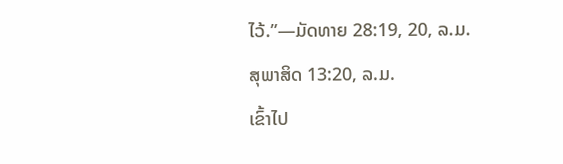ໄວ້.”—ມັດທາຍ 28:19, 20, ລ.ມ.
ສຸພາສິດ 13:20, ລ.ມ.
ເຂົ້າໄປ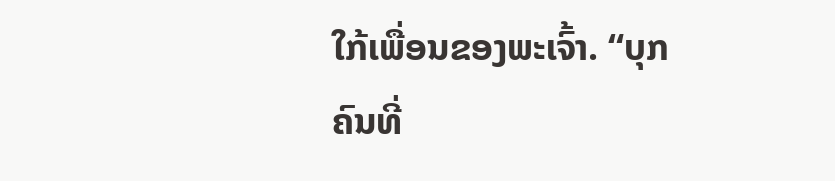ໃກ້ເພື່ອນຂອງພະເຈົ້າ. “ບຸກຄົນທີ່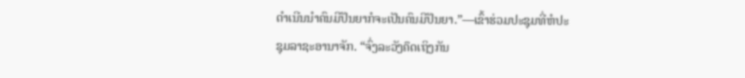ດຳເນີນນຳຄົນມີປັນຍາກໍຈະເປັນຄົນມີປັນຍາ.”—ເຂົ້າຮ່ວມປະຊຸມທີ່ຫໍປະຊຸມລາຊະອານາຈັກ. “ຈົ່ງລະວັງຄຶດເຖິງກັນ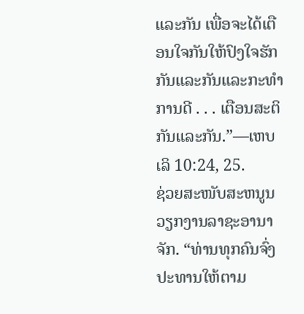ແລະກັນ ເພື່ອຈະໄດ້ເຕືອນໃຈກັນໃຫ້ປົງໃຈຮັກກັນແລະກັນແລະກະທຳການດີ . . . ເຕືອນສະຕິກັນແລະກັນ.”—ເຫບເລິ 10:24, 25.
ຊ່ວຍສະໜັບສະຫນູນວຽກງານລາຊະອານາຈັກ. “ທ່ານທຸກຄົນຈົ່ງປະທານໃຫ້ຕາມ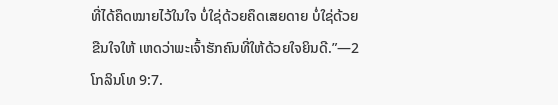ທີ່ໄດ້ຄຶດໝາຍໄວ້ໃນໃຈ ບໍ່ໃຊ່ດ້ວຍຄຶດເສຍດາຍ ບໍ່ໃຊ່ດ້ວຍຂືນໃຈໃຫ້ ເຫດວ່າພະເຈົ້າຮັກຄົນທີ່ໃຫ້ດ້ວຍໃຈຍິນດີ.”—2 ໂກລິນໂທ 9:7.